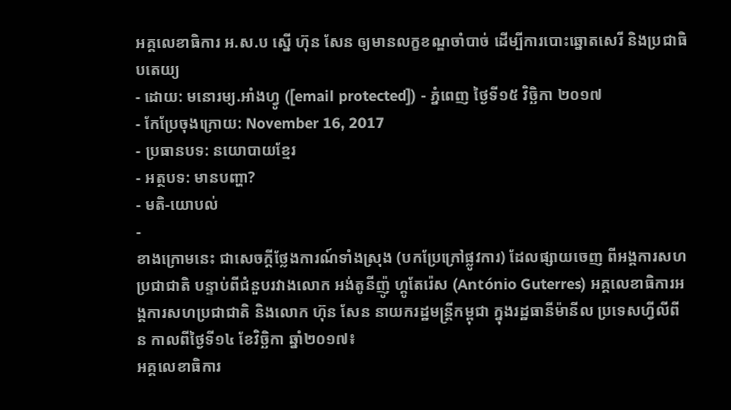អគ្គលេខាធិការ អ.ស.ប ស្នើ ហ៊ុន សែន ឲ្យមានលក្ខខណ្ឌចាំបាច់ ដើម្បីការបោះឆ្នោតសេរី និងប្រជាធិបតេយ្យ
- ដោយ: មនោរម្យ.អាំងហ្វូ ([email protected]) - ភ្នំពេញ ថ្ងៃទី១៥ វិច្ឆិកា ២០១៧
- កែប្រែចុងក្រោយ: November 16, 2017
- ប្រធានបទ: នយោបាយខ្មែរ
- អត្ថបទ: មានបញ្ហា?
- មតិ-យោបល់
-
ខាងក្រោមនេះ ជាសេចក្តីថ្លែងការណ៍ទាំងស្រុង (បកប្រែក្រៅផ្លូវការ) ដែលផ្សាយចេញ ពីអង្គការសហប្រជាជាតិ បន្ទាប់ពីជំនួបរវាងលោក អង់តូនីញ៉ូ ហ្គូតែរ៉េស (António Guterres) អគ្គលេខាធិការអង្គការសហប្រជាជាតិ និងលោក ហ៊ុន សែន នាយករដ្ឋមន្ត្រីកម្ពុជា ក្នុងរដ្ឋធានីម៉ានីល ប្រទេសហ្វីលីពីន កាលពីថ្ងៃទី១៤ ខែវិច្ឆិកា ឆ្នាំ២០១៧៖
អគ្គលេខាធិការ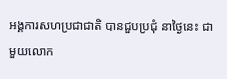អង្គការសហប្រជាជាតិ បានជួបប្រជុំ នាថ្ងៃនេះ ជាមួយលោក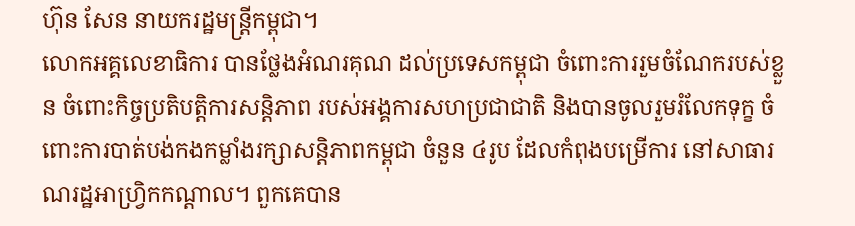ហ៊ុន សែន នាយករដ្ឋមន្រ្តីកម្ពុជា។
លោកអគ្គលេខាធិការ បានថ្លែងអំណរគុណ ដល់ប្រទេសកម្ពុជា ចំពោះការរួមចំណែករបស់ខ្លួន ចំពោះកិច្ចប្រតិបត្តិការសន្តិភាព របស់អង្គការសហប្រជាជាតិ និងបានចូលរួមរំលែកទុក្ខ ចំពោះការបាត់បង់កងកម្លាំងរក្សាសន្តិភាពកម្ពុជា ចំនួន ៤រូប ដែលកំពុងបម្រើការ នៅសាធារណរដ្ឋអាហ្វ្រិកកណ្តាល។ ពួកគេបាន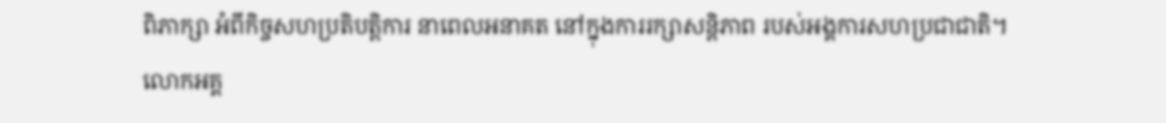ពិភាក្សា អំពីកិច្ចសហប្រតិបត្តិការ នាពេលអនាគត នៅក្នុងការរក្សាសន្តិភាព របស់អង្គការសហប្រជាជាតិ។
លោកអគ្គ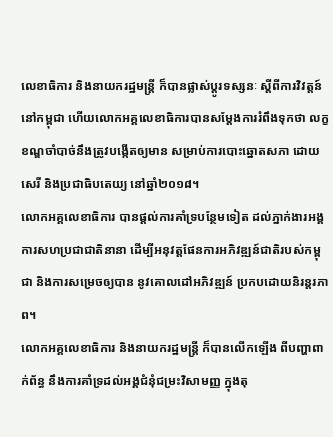លេខាធិការ និងនាយករដ្ឋមន្ត្រី ក៏បានផ្លាស់ប្តូរទស្សនៈ ស្តីពីការវិវត្តន៍នៅកម្ពុជា ហើយលោកអគ្គលេខាធិការបានសម្តែងការរំពឹងទុកថា លក្ខខណ្ឌចាំបាច់នឹងត្រូវបង្កើតឲ្យមាន សម្រាប់ការបោះឆ្នោតសភា ដោយសេរី និងប្រជាធិបតេយ្យ នៅឆ្នាំ២០១៨។
លោកអគ្គលេខាធិការ បានផ្តល់ការគាំទ្របន្ថែមទៀត ដល់ភ្នាក់ងារអង្គការសហប្រជាជាតិនានា ដើម្បីអនុវត្តផែនការអភិវឌ្ឍន៍ជាតិរបស់កម្ពុជា និងការសម្រេចឲ្យបាន នូវគោលដៅអភិវឌ្ឍន៍ ប្រកបដោយនិរន្តរភាព។
លោកអគ្គលេខាធិការ និងនាយករដ្ឋមន្ត្រី ក៏បានលើកឡើង ពីបញ្ហាពាក់ព័ន្ធ នឹងការគាំទ្រដល់អង្គជំនុំជម្រះវិសាមញ្ញ ក្នុងតុ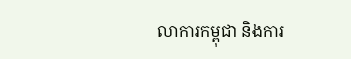លាការកម្ពុជា និងការ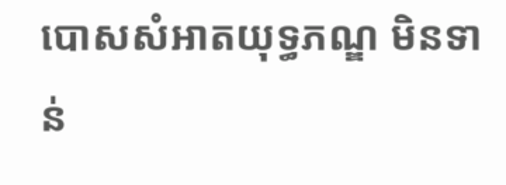បោសសំអាតយុទ្ធភណ្ឌ មិនទាន់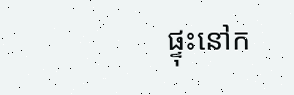ផ្ទុះនៅក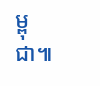ម្ពុជា៕